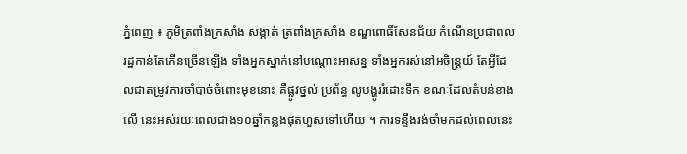ភ្នំពេញ ៖ ភូមិត្រពាំងក្រសាំង សង្កាត់ ត្រពាំងក្រសាំង ខណ្ឌពោធិ៍សែនជ័យ កំណើនប្រជាពលរដ្ឋកាន់តែកើនច្រើនឡើង ទាំងអ្នកស្នាក់នៅបណ្តោះអាសន្ន ទាំងអ្នករស់នៅអចិន្ត្រយ៍ តែអ្វីដែលជាតម្រូវការចាំបាច់ចំពោះមុខនោះ គឺផ្លូវថ្នល់ ប្រព័ន្ធ លូបង្ហូររំដោះទឹក ខណៈដែលតំបន់ខាងលើ នេះអស់រយៈពេលជាង១០ឆ្នាំកន្លងផុតហួសទៅហើយ ។ ការទន្ទឹងរង់ចាំមកដល់ពេលនេះ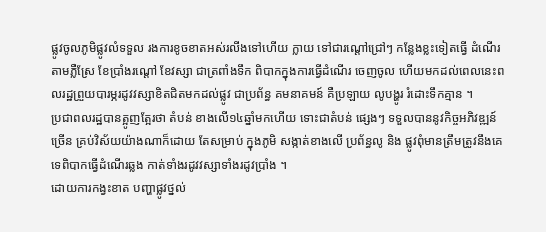ផ្លូវចូលភូមិផ្លូវលំទទួល រងការខូចខាតអស់រលីងទៅហើយ ក្លាយ ទៅជារណ្តៅជ្រៅៗ កន្លែងខ្លះទៀតធ្វើ ដំណើរតាមភ្លឺស្រែ ខែប្រាំងរណ្តៅ ខែវស្សា ជាត្រពាំងទឹក ពិបាកក្នុងការធ្វើដំណើរ ចេញចូល ហើយមកដល់ពេលនេះពលរដ្ឋព្រួយបារម្ភរដូវវស្សាខិតជិតមកដល់ផ្លូវ ជាប្រព័ន្ធ គមនាគមន៍ គឺប្រឡាយ លូបង្ហូរ រំដោះទឹកគ្មាន ។
ប្រជាពលរដ្ឋបានត្អូញត្អែរថា តំបន់ ខាងលើ១៤ឆ្នាំមកហើយ ទោះជាតំបន់ ផ្សេងៗ ទទួលបាននូវកិច្ចអភិវឌ្ឍន៍ ច្រើន គ្រប់វិស័យយ៉ាងណាក៏ដោយ តែសម្រាប់ ក្នុងភូមិ សង្កាត់ខាងលើ ប្រព័ន្ធលូ និង ផ្លូវពុំមានត្រឹមត្រូវនឹងគេទេពិបាកធ្វើដំណើរឆ្លង កាត់ទាំងរដូវវស្សាទាំងរដូវប្រាំង ។
ដោយការកង្វះខាត បញ្ហាផ្លូវថ្នល់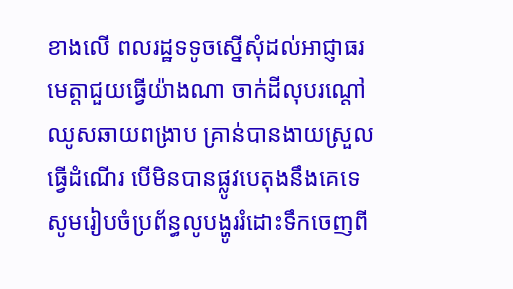ខាងលើ ពលរដ្ឋទទូចស្នើសុំដល់អាជ្ញាធរ មេត្តាជួយធ្វើយ៉ាងណា ចាក់ដីលុបរណ្តៅ ឈូសឆាយពង្រាប គ្រាន់បានងាយស្រួល ធ្វើដំណើរ បើមិនបានផ្លូវបេតុងនឹងគេទេ សូមរៀបចំប្រព័ន្ធលូបង្ហូររំដោះទឹកចេញពី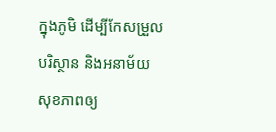ក្នុងភូមិ ដើម្បីកែសម្រួលបរិស្ថាន និងអនាម័យ សុខភាពឲ្យ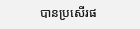បានប្រសើរផ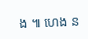ង ៕ ហេង ន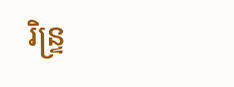រិន្ទ្រ